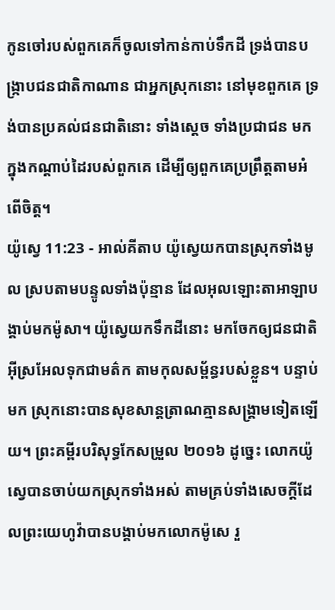កូនចៅរបស់ពួកគេក៏ចូលទៅកាន់កាប់ទឹកដី ទ្រង់បានបង្ក្រាបជនជាតិកាណាន ជាអ្នកស្រុកនោះ នៅមុខពួកគេ ទ្រង់បានប្រគល់ជនជាតិនោះ ទាំងស្ដេច ទាំងប្រជាជន មកក្នុងកណ្ដាប់ដៃរបស់ពួកគេ ដើម្បីឲ្យពួកគេប្រព្រឹត្តតាមអំពើចិត្ត។
យ៉ូស្វេ 11:23 - អាល់គីតាប យ៉ូស្វេយកបានស្រុកទាំងមូល ស្របតាមបន្ទូលទាំងប៉ុន្មាន ដែលអុលឡោះតាអាឡាបង្គាប់មកម៉ូសា។ យ៉ូស្វេយកទឹកដីនោះ មកចែកឲ្យជនជាតិអ៊ីស្រអែលទុកជាមត៌ក តាមកុលសម្ព័ន្ធរបស់ខ្លួន។ បន្ទាប់មក ស្រុកនោះបានសុខសាន្តត្រាណគ្មានសង្គ្រាមទៀតឡើយ។ ព្រះគម្ពីរបរិសុទ្ធកែសម្រួល ២០១៦ ដូច្នេះ លោកយ៉ូស្វេបានចាប់យកស្រុកទាំងអស់ តាមគ្រប់ទាំងសេចក្ដីដែលព្រះយេហូវ៉ាបានបង្គាប់មកលោកម៉ូសេ រួ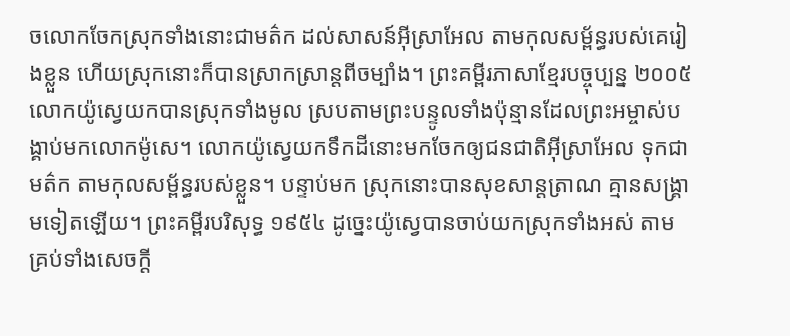ចលោកចែកស្រុកទាំងនោះជាមត៌ក ដល់សាសន៍អ៊ីស្រាអែល តាមកុលសម្ព័ន្ធរបស់គេរៀងខ្លួន ហើយស្រុកនោះក៏បានស្រាកស្រាន្តពីចម្បាំង។ ព្រះគម្ពីរភាសាខ្មែរបច្ចុប្បន្ន ២០០៥ លោកយ៉ូស្វេយកបានស្រុកទាំងមូល ស្របតាមព្រះបន្ទូលទាំងប៉ុន្មានដែលព្រះអម្ចាស់បង្គាប់មកលោកម៉ូសេ។ លោកយ៉ូស្វេយកទឹកដីនោះមកចែកឲ្យជនជាតិអ៊ីស្រាអែល ទុកជាមត៌ក តាមកុលសម្ព័ន្ធរបស់ខ្លួន។ បន្ទាប់មក ស្រុកនោះបានសុខសាន្តត្រាណ គ្មានសង្គ្រាមទៀតឡើយ។ ព្រះគម្ពីរបរិសុទ្ធ ១៩៥៤ ដូច្នេះយ៉ូស្វេបានចាប់យកស្រុកទាំងអស់ តាមគ្រប់ទាំងសេចក្ដី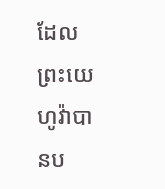ដែលព្រះយេហូវ៉ាបានប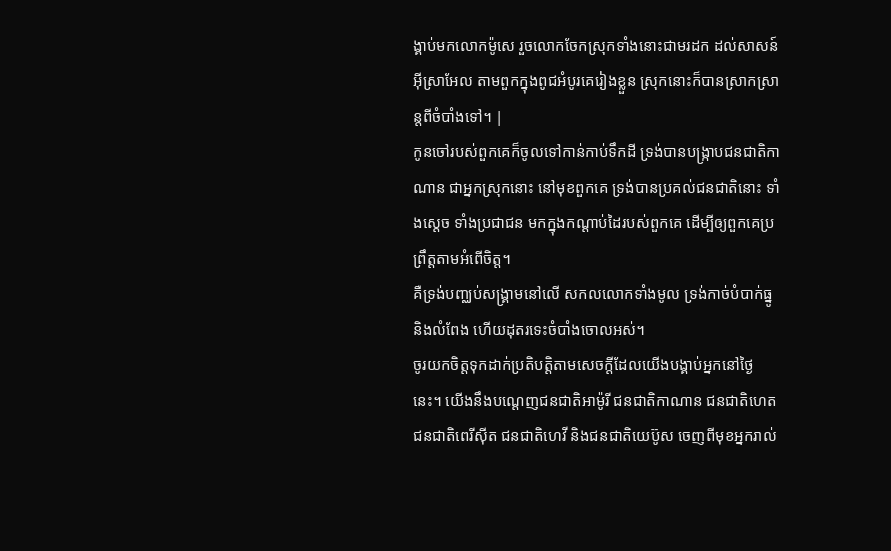ង្គាប់មកលោកម៉ូសេ រួចលោកចែកស្រុកទាំងនោះជាមរដក ដល់សាសន៍អ៊ីស្រាអែល តាមពួកក្នុងពូជអំបូរគេរៀងខ្លួន ស្រុកនោះក៏បានស្រាកស្រាន្តពីចំបាំងទៅ។ |
កូនចៅរបស់ពួកគេក៏ចូលទៅកាន់កាប់ទឹកដី ទ្រង់បានបង្ក្រាបជនជាតិកាណាន ជាអ្នកស្រុកនោះ នៅមុខពួកគេ ទ្រង់បានប្រគល់ជនជាតិនោះ ទាំងស្ដេច ទាំងប្រជាជន មកក្នុងកណ្ដាប់ដៃរបស់ពួកគេ ដើម្បីឲ្យពួកគេប្រព្រឹត្តតាមអំពើចិត្ត។
គឺទ្រង់បញ្ឈប់សង្គ្រាមនៅលើ សកលលោកទាំងមូល ទ្រង់កាច់បំបាក់ធ្នូ និងលំពែង ហើយដុតរទេះចំបាំងចោលអស់។
ចូរយកចិត្តទុកដាក់ប្រតិបត្តិតាមសេចក្តីដែលយើងបង្គាប់អ្នកនៅថ្ងៃនេះ។ យើងនឹងបណ្តេញជនជាតិអាម៉ូរី ជនជាតិកាណាន ជនជាតិហេត ជនជាតិពេរីស៊ីត ជនជាតិហេវី និងជនជាតិយេប៊ូស ចេញពីមុខអ្នករាល់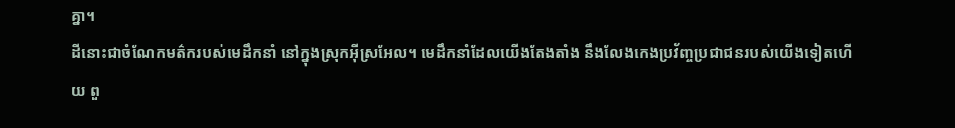គ្នា។
ដីនោះជាចំណែកមត៌ករបស់មេដឹកនាំ នៅក្នុងស្រុកអ៊ីស្រអែល។ មេដឹកនាំដែលយើងតែងតាំង នឹងលែងកេងប្រវ័ញ្ចប្រជាជនរបស់យើងទៀតហើយ ពួ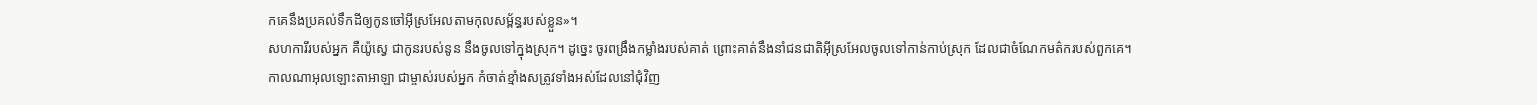កគេនឹងប្រគល់ទឹកដីឲ្យកូនចៅអ៊ីស្រអែលតាមកុលសម្ព័ន្ធរបស់ខ្លួន»។
សហការីរបស់អ្នក គឺយ៉ូស្វេ ជាកូនរបស់នូន នឹងចូលទៅក្នុងស្រុក។ ដូច្នេះ ចូរពង្រឹងកម្លាំងរបស់គាត់ ព្រោះគាត់នឹងនាំជនជាតិអ៊ីស្រអែលចូលទៅកាន់កាប់ស្រុក ដែលជាចំណែកមត៌ករបស់ពួកគេ។
កាលណាអុលឡោះតាអាឡា ជាម្ចាស់របស់អ្នក កំចាត់ខ្មាំងសត្រូវទាំងអស់ដែលនៅជុំវិញ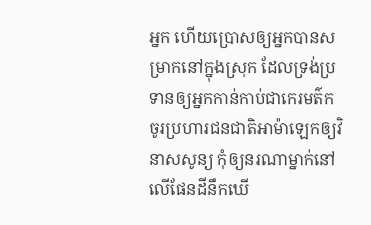អ្នក ហើយប្រោសឲ្យអ្នកបានសម្រាកនៅក្នុងស្រុក ដែលទ្រង់ប្រទានឲ្យអ្នកកាន់កាប់ជាកេរមត៌ក ចូរប្រហារជនជាតិអាម៉ាឡេកឲ្យវិនាសសូន្យ កុំឲ្យនរណាម្នាក់នៅលើផែនដីនឹកឃើ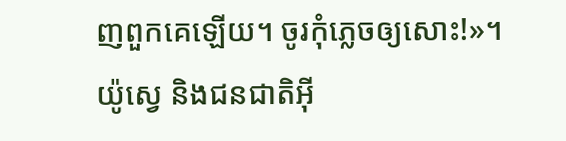ញពួកគេឡើយ។ ចូរកុំភ្លេចឲ្យសោះ!»។
យ៉ូស្វេ និងជនជាតិអ៊ី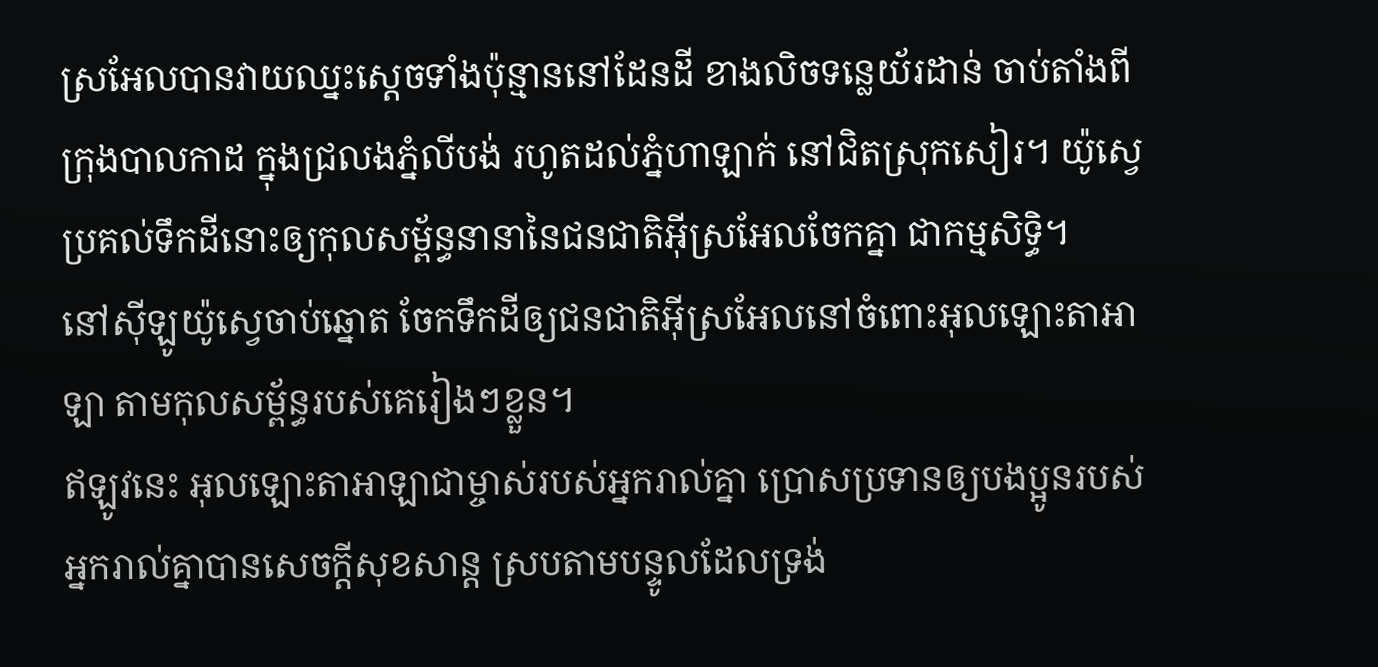ស្រអែលបានវាយឈ្នះស្តេចទាំងប៉ុន្មាននៅដែនដី ខាងលិចទន្លេយ័រដាន់ ចាប់តាំងពីក្រុងបាលកាដ ក្នុងជ្រលងភ្នំលីបង់ រហូតដល់ភ្នំហាឡាក់ នៅជិតស្រុកសៀរ។ យ៉ូស្វេប្រគល់ទឹកដីនោះឲ្យកុលសម្ព័ន្ធនានានៃជនជាតិអ៊ីស្រអែលចែកគ្នា ជាកម្មសិទ្ធិ។
នៅស៊ីឡូយ៉ូស្វេចាប់ឆ្នោត ចែកទឹកដីឲ្យជនជាតិអ៊ីស្រអែលនៅចំពោះអុលឡោះតាអាឡា តាមកុលសម្ព័ន្ធរបស់គេរៀងៗខ្លួន។
ឥឡូវនេះ អុលឡោះតាអាឡាជាម្ចាស់របស់អ្នករាល់គ្នា ប្រោសប្រទានឲ្យបងប្អូនរបស់អ្នករាល់គ្នាបានសេចក្តីសុខសាន្ត ស្របតាមបន្ទូលដែលទ្រង់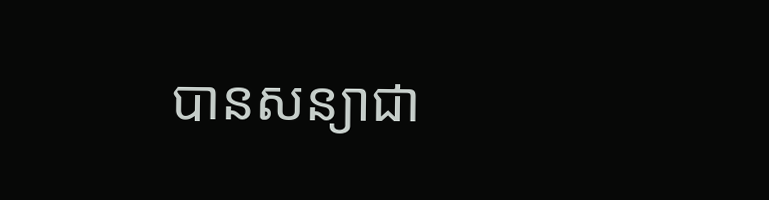បានសន្យាជា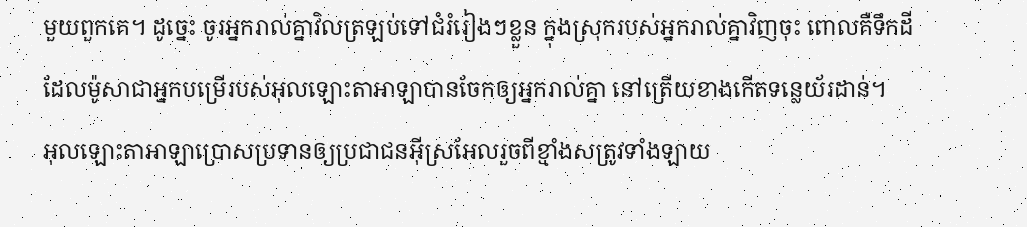មួយពួកគេ។ ដូច្នេះ ចូរអ្នករាល់គ្នាវិលត្រឡប់ទៅជំរំរៀងៗខ្លួន ក្នុងស្រុករបស់អ្នករាល់គ្នាវិញចុះ ពោលគឺទឹកដី ដែលម៉ូសាជាអ្នកបម្រើរបស់អុលឡោះតាអាឡាបានចែកឲ្យអ្នករាល់គ្នា នៅត្រើយខាងកើតទន្លេយ័រដាន់។
អុលឡោះតាអាឡាប្រោសប្រទានឲ្យប្រជាជនអ៊ីស្រអែលរួចពីខ្មាំងសត្រូវទាំងឡាយ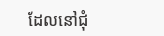ដែលនៅជុំ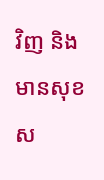វិញ និងមានសុខស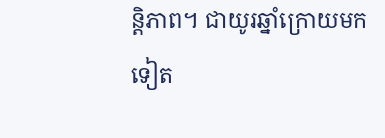ន្តិភាព។ ជាយូរឆ្នាំក្រោយមកទៀត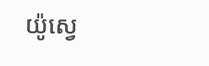យ៉ូស្វេ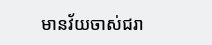មានវ័យចាស់ជរា